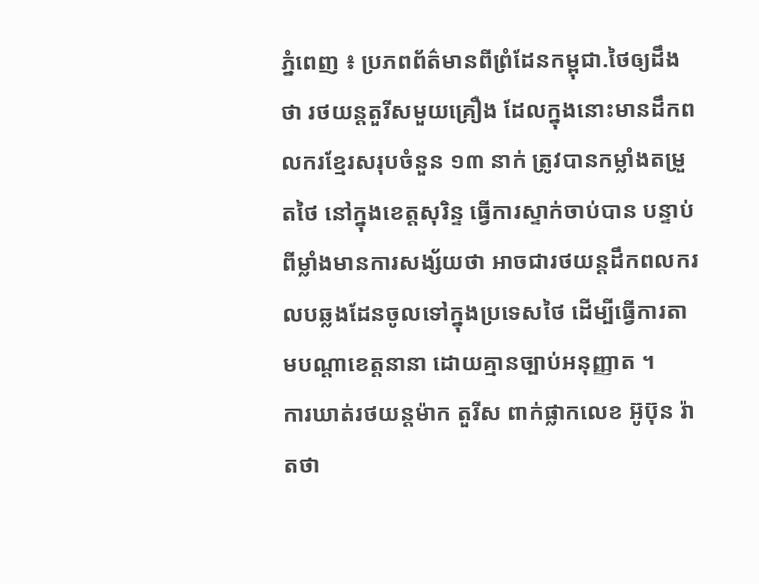ភ្នំពេញ ៖ ប្រភពព័ត៌មានពីព្រំដែនកម្ពុជា.ថៃឲ្យដឹងថា រថយន្តតួរីសមួយគ្រឿង ដែលក្នុងនោះមានដឹកពលករខ្មែរសរុបចំនួន ១៣ នាក់ ត្រូវបានកម្លាំងតម្រួតថៃ នៅក្នុងខេត្តសុរិន្ទ ធ្វើការស្ទាក់ចាប់បាន បន្ទាប់ពីម្លាំងមានការសង្ស័យថា អាចជារថយន្តដឹកពលករលបឆ្លងដែនចូលទៅក្នុងប្រទេសថៃ ដើម្បីធ្វើការតាមបណ្តាខេត្តនានា ដោយគ្មានច្បាប់អនុញ្ញាត ។
ការឃាត់រថយន្តម៉ាក តួរីស ពាក់ផ្លាកលេខ អ៊ូប៊ុន រ៉ាតថា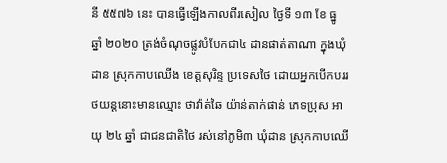នី ៥៥៧៦ នេះ បានធ្វើឡើងកាលពីរសៀល ថ្ងៃទី ១៣ ខែ ធ្នូ ឆ្នាំ ២០២០ ត្រង់ចំណុចផ្លូវបំបែកជា៤ ដានផាត់តាណា ក្នុងឃុំដាន ស្រុកកាបឈើង ខេត្តសុរិន្ទ ប្រទេសថៃ ដោយអ្នកបើកបររថយន្តនោះមានឈ្មោះ ថាវ៉ាត់ឆៃ យ៉ាន់តាក់ផាន់ ភេទប្រុស អាយុ ២៤ ឆ្នាំ ជាជនជាតិថៃ រស់នៅភូមិ៣ ឃុំដាន ស្រុកកាបឈើ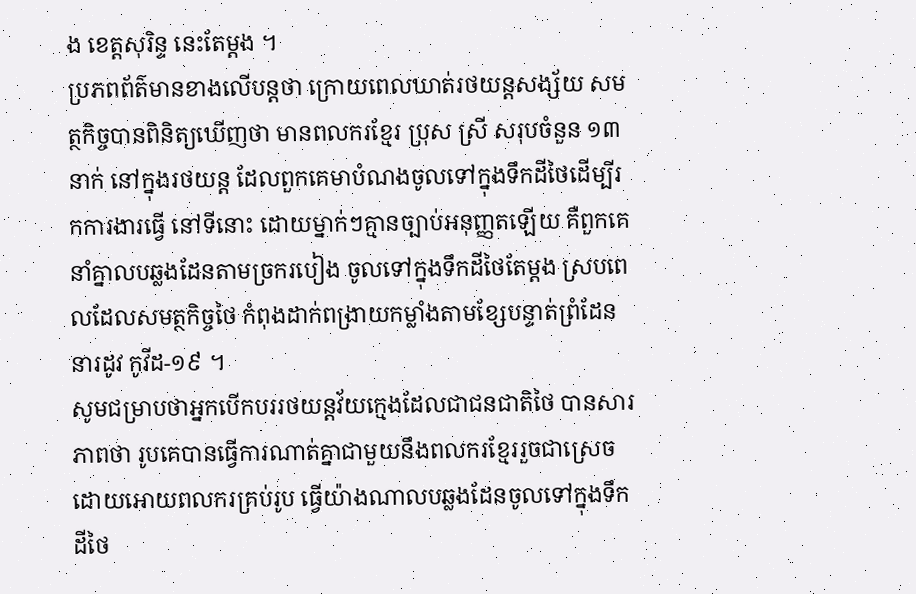ង ខេត្តសុរិន្ទ នេះតែម្តង ។
ប្រភពព័ត៌មានខាងលើបន្តថា ក្រោយពេលឃាត់រថយន្តសង្ស័យ សមត្ថកិច្ចបានពិនិត្យឃើញថា មានពលករខ្មែរ ប្រុស ស្រី សរុបចំនួន ១៣ នាក់ នៅក្នុងរថយន្ត ដែលពួកគេមាបំណងចូលទៅក្នុងទឹកដីថៃដើម្បីរកការងារធ្វើ នៅទីនោះ ដោយម្នាក់ៗគ្មានច្បាប់អនុញ្ញតឡើយ គឺពួកគេនាំគ្នាលបឆ្លងដែនតាមច្រករបៀង ចូលទៅក្នុងទឹកដីថៃតែម្តង ស្របពេលដែលសមត្ថកិច្ចថៃ កំពុងដាក់ពង្រាយកម្លាំងតាមខ្សែបន្ទាត់ព្រំដែន នារដូវ កូវីដ-១៩ ។
សូមជម្រាបថាអ្នកបើកបររថយន្តវ័យក្មេងដែលជាជនជាតិថៃ បានសារភាពថា រូបគេបានធ្វើការណាត់គ្នាជាមួយនឹងពលករខ្មែររួចជាស្រេច ដោយអោយពលករគ្រប់រូប ធ្វើយ៉ាងណាលបឆ្លងដែនចូលទៅក្នុងទឹកដីថៃ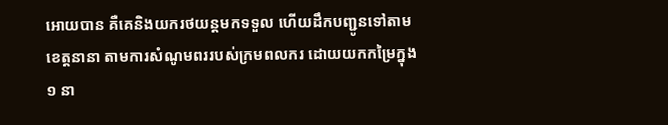អោយបាន គឺគេនិងយករថយន្តមកទទួល ហើយដឹកបញ្ជូនទៅតាមខេត្តនានា តាមការសំណូមពររបស់ក្រមពលករ ដោយយកកម្រៃក្នុង ១ នា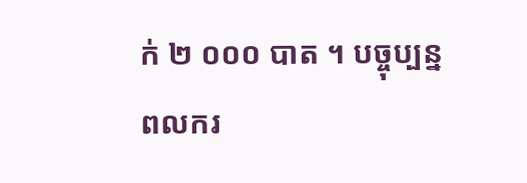ក់ ២ ០០០ បាត ។ បច្ចុប្បន្នពលករ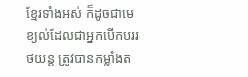ខ្មែរទាំងអស់ ក៏ដូចជាមេខ្យល់ដែលជាអ្នកបើកបររថយន្ត ត្រូវបានកម្លាំងត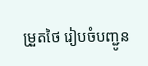ម្រួតថៃ រៀបចំបញ្ជូន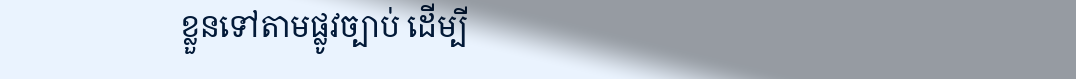ខ្លួនទៅតាមផ្លូវច្បាប់ ដើម្បី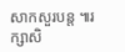សាកសួរបន្ត ៕រក្សាសិ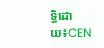ទ្ធិដោយ៖CEN